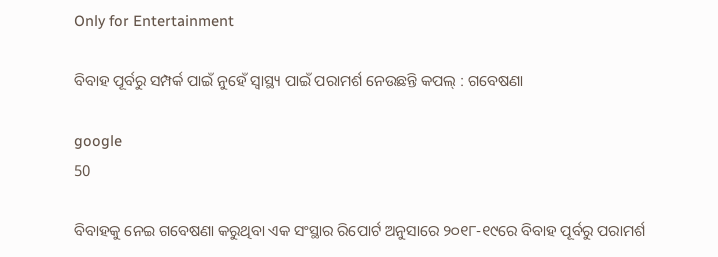Only for Entertainment

ବିବାହ ପୂର୍ବରୁ ସମ୍ପର୍କ ପାଇଁ ନୁହେଁ ସ୍ୱାସ୍ଥ୍ୟ ପାଇଁ ପରାମର୍ଶ ନେଉଛନ୍ତି କପଲ୍ : ଗବେଷଣା

google
50

ବିବାହକୁ ନେଇ ଗବେଷଣା କରୁଥିବା ଏକ ସଂସ୍ଥାର ରିପୋର୍ଟ ଅନୁସାରେ ୨୦୧୮-୧୯ରେ ବିବାହ ପୂର୍ବରୁ ପରାମର୍ଶ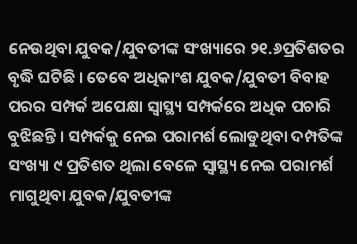ନେଉଥିବା ଯୁବକ/ଯୁବତୀଙ୍କ ସଂଖ୍ୟାରେ ୨୧.୬ପ୍ରତିଶତର ବୃଦ୍ଧି ଘଟିଛି । ତେବେ ଅଧିକାଂଶ ଯୁବକ/ଯୁବତୀ ବିବାହ ପରର ସମ୍ପର୍କ ଅପେକ୍ଷା ସ୍ୱାସ୍ଥ୍ୟ ସମ୍ପର୍କରେ ଅଧିକ ପଚାରି ବୁଝିଛନ୍ତି । ସମ୍ପର୍କକୁ ନେଇ ପରାମର୍ଶ ଲୋଡୁଥିବା ଦମ୍ପତିଙ୍କ ସଂଖ୍ୟା ୯ ପ୍ରତିଶତ ଥିଲା ବେଳେ ସ୍ୱାସ୍ଥ୍ୟ ନେଇ ପରାମର୍ଶ ମାଗୁଥିବା ଯୁବକ/ଯୁବତୀଙ୍କ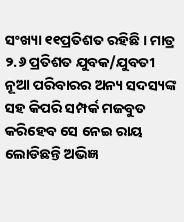ସଂଖ୍ୟା ୧୧ପ୍ରତିଶତ ରହିଛି । ମାତ୍ର ୨.୬ ପ୍ରତିଶତ ଯୁବକ/ଯୁବତୀ ନୂଆ ପରିବାରର ଅନ୍ୟ ସଦସ୍ୟଙ୍କ ସହ କିପରି ସମ୍ପର୍କ ମଜବୁତ କରିହେବ ସେ ନେଇ ରାୟ ଲୋଡିଛନ୍ତି ଅଭିଜ୍ଞ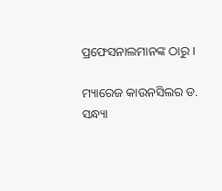ପ୍ରଫେସନାଲମାନଙ୍କ ଠାରୁ ।

ମ୍ୟାରେଜ କାଉନସିଲର ଡ. ସନ୍ଧ୍ୟା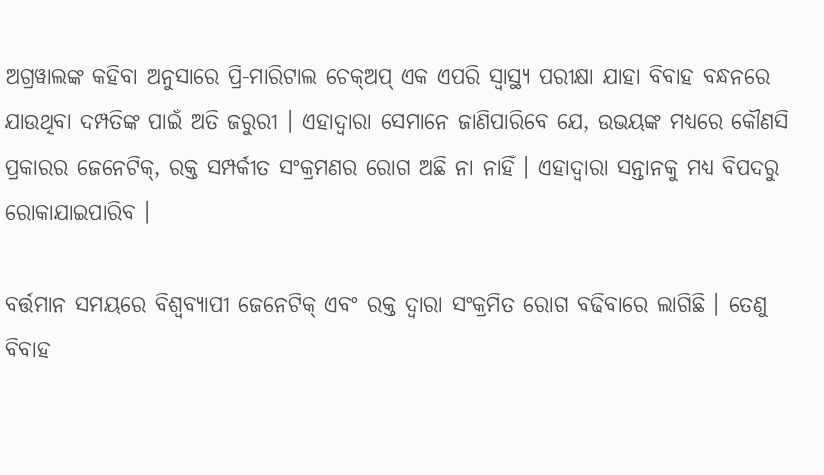ଅଗ୍ରୱାଲଙ୍କ କହିବା ଅନୁସାରେ ପ୍ରି-ମାରିଟାଲ ଚେକ୍‍ଅପ୍‍ ଏକ ଏପରି ସ୍ୱାସ୍ଥ୍ୟ ପରୀକ୍ଷା ଯାହା ବିବାହ ବନ୍ଧନରେ ଯାଉଥିବା ଦମ୍ପତିଙ୍କ ପାଇଁ ଅତି ଜରୁରୀ । ଏହାଦ୍ୱାରା ସେମାନେ ଜାଣିପାରିବେ ଯେ, ଉଭୟଙ୍କ ମଧ୍ୟରେ କୌଣସି ପ୍ରକାରର ଜେନେଟିକ୍‍, ରକ୍ତ ସମ୍ପର୍କୀତ ସଂକ୍ରମଣର ରୋଗ ଅଛି ନା ନାହିଁ । ଏହାଦ୍ୱାରା ସନ୍ତାନକୁ ମଧ୍ୟ ବିପଦରୁ ରୋକାଯାଇପାରିବ ।

ବର୍ତ୍ତମାନ ସମୟରେ ବିଶ୍ୱବ୍ୟାପୀ ଜେନେଟିକ୍‍ ଏବଂ ରକ୍ତ ଦ୍ୱାରା ସଂକ୍ରମିତ ରୋଗ ବଢିବାରେ ଲାଗିଛି । ତେଣୁ ବିବାହ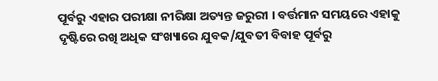ପୂର୍ବରୁ ଏହାର ପରୀକ୍ଷା ନୀରିକ୍ଷା ଅତ୍ୟନ୍ତ ଜରୁରୀ । ବର୍ତ୍ତମାନ ସମୟରେ ଏହାକୁ ଦୃଷ୍ଟିରେ ରଖି ଅଧିକ ସଂଖ୍ୟାରେ ଯୁବକ/ଯୁବତୀ ବିବାହ ପୂର୍ବରୁ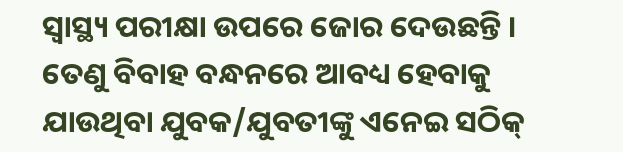ସ୍ୱାସ୍ଥ୍ୟ ପରୀକ୍ଷା ଉପରେ ଜୋର ଦେଉଛନ୍ତି । ତେଣୁ ବିବାହ ବନ୍ଧନରେ ଆବଧ୍ୟ ହେବାକୁ ଯାଉଥିବା ଯୁବକ/ଯୁବତୀଙ୍କୁ ଏନେଇ ସଠିକ୍‍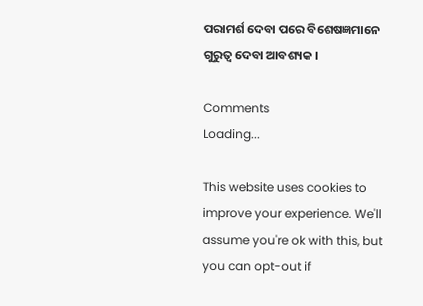ପରାମର୍ଶ ଦେବା ପରେ ବିଶେଷଜ୍ଞମାନେ ଗୁରୁତ୍ୱ ଦେବା ଆବଶ୍ୟକ ।

Comments
Loading...

This website uses cookies to improve your experience. We'll assume you're ok with this, but you can opt-out if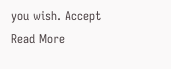you wish. Accept Read More